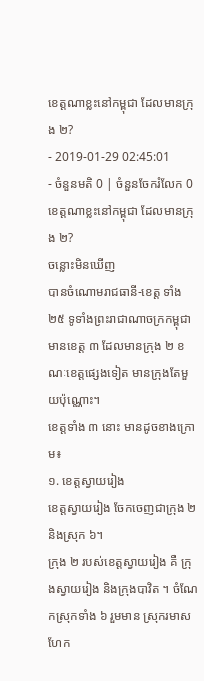ខេត្តណាខ្លះនៅកម្ពុជា ដែលមានក្រុង ២?
- 2019-01-29 02:45:01
- ចំនួនមតិ 0 | ចំនួនចែករំលែក 0
ខេត្តណាខ្លះនៅកម្ពុជា ដែលមានក្រុង ២?
ចន្លោះមិនឃើញ
បានចំណោមរាជធានី-ខេត្ត ទាំង ២៥ ទូទាំងព្រះរាជាណាចក្រកម្ពុជា មានខេត្ត ៣ ដែលមានក្រុង ២ ខណៈខេត្តផ្សេងទៀត មានក្រុងតែមួយប៉ុណ្ណោះ។
ខេត្តទាំង ៣ នោះ មានដូចខាងក្រោម៖
១. ខេត្តស្វាយរៀង
ខេត្តស្វាយរៀង ចែកចេញជាក្រុង ២ និងស្រុក ៦។
ក្រុង ២ របស់ខេត្តស្វាយរៀង គឺ ក្រុងស្វាយរៀង និងក្រុងបាវិត ។ ចំណែកស្រុកទាំង ៦ រួមមាន ស្រុករមាសហែក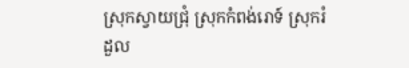ស្រុកស្វាយជ្រុំ ស្រុកកំពង់រោទ៍ ស្រុករំដួល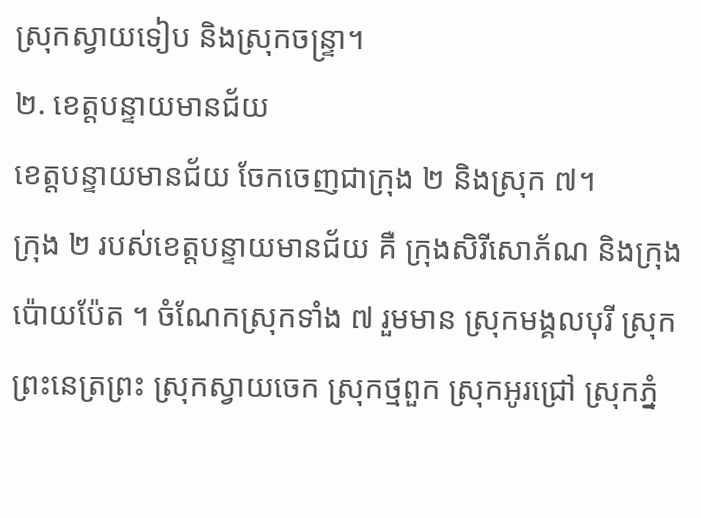ស្រុកស្វាយទៀប និងស្រុកចន្ទ្រា។
២. ខេត្តបន្ទាយមានជ័យ
ខេត្តបន្ទាយមានជ័យ ចែកចេញជាក្រុង ២ និងស្រុក ៧។
ក្រុង ២ របស់ខេត្តបន្ទាយមានជ័យ គឺ ក្រុងសិរីសោភ័ណ និងក្រុងប៉ោយប៉ែត ។ ចំណែកស្រុកទាំង ៧ រួមមាន ស្រុកមង្គលបុរី ស្រុកព្រះនេត្រព្រះ ស្រុកស្វាយចេក ស្រុកថ្មពួក ស្រុកអូរជ្រៅ ស្រុកភ្នំ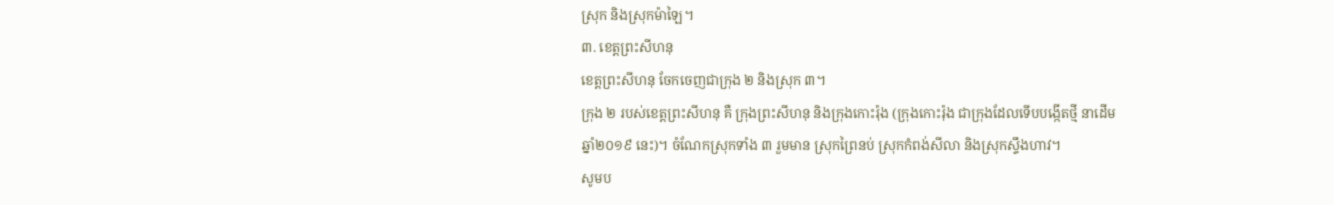ស្រុក និងស្រុកម៉ាឡៃ។
៣. ខេត្តព្រះសីហនុ
ខេត្តព្រះសីហនុ ចែកចេញជាក្រុង ២ និងស្រុក ៣។
ក្រុង ២ របស់ខេត្តព្រះសីហនុ គឺ ក្រុងព្រះសីហនុ និងក្រុងកោះរ៉ុង (ក្រុងកោះរ៉ុង ជាក្រុងដែលទើបបង្កើតថ្មី នាដើមឆ្នាំ២០១៩ នេះ)។ ចំណែកស្រុកទាំង ៣ រួមមាន ស្រុកព្រៃនប់ ស្រុកកំពង់សីលា និងស្រុកស្ទឹងហាវ។
សូមប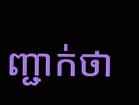ញ្ជាក់ថា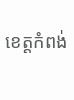ខេត្តកំពង់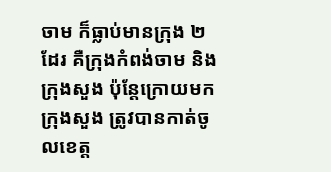ចាម ក៏ធ្លាប់មានក្រុង ២ ដែរ គឺក្រុងកំពង់ចាម និងក្រុងសួង ប៉ុន្តែក្រោយមក ក្រុងសួង ត្រូវបានកាត់ចូលខេត្ត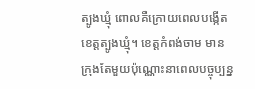ត្បូងឃ្មុំ ពោលគឺក្រោយពេលបង្កើតខេត្តត្បូងឃ្មុំ។ ខេត្តកំពង់ចាម មានក្រុងតែមួយប៉ុណ្ណោះនាពេលបច្ចុប្បន្ន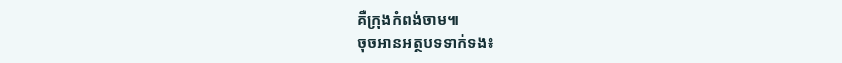គឺក្រុងកំពង់ចាម៕
ចុចអានអត្ថបទទាក់ទង៖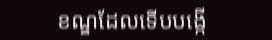ខណ្ឌដែលទើបបង្កើ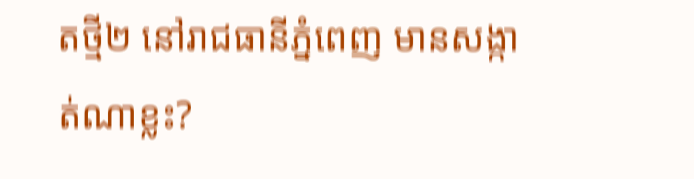តថ្មី២ នៅរាជធានីភ្នំពេញ មានសង្កាត់ណាខ្លះ?